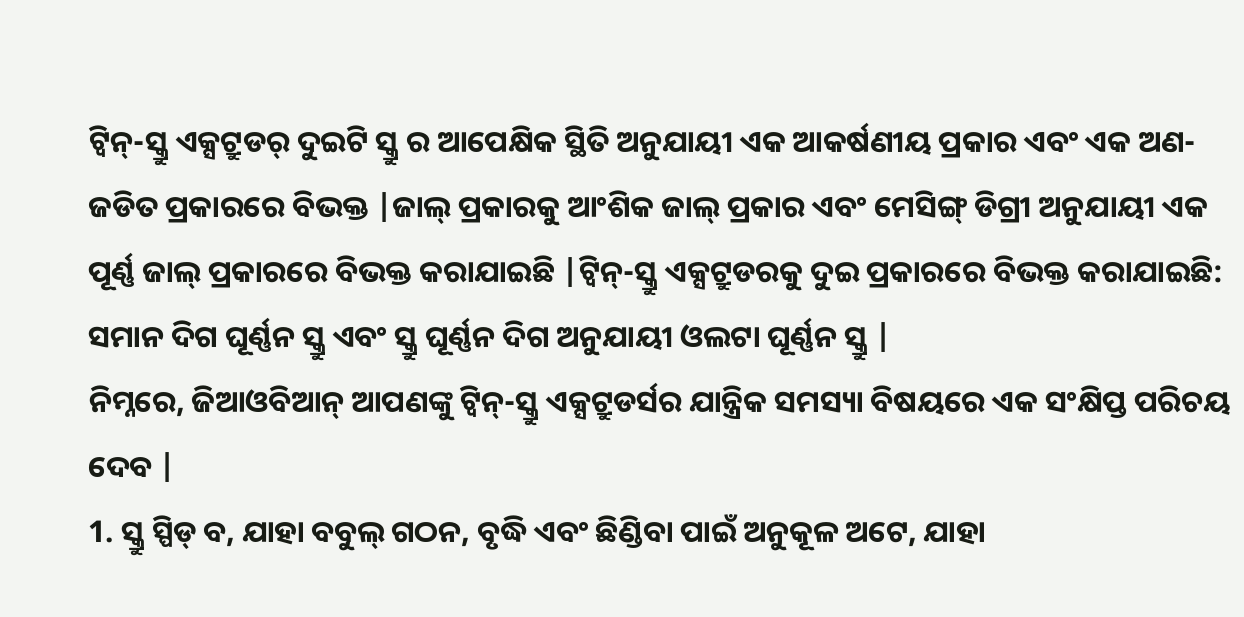ଟ୍ୱିନ୍-ସ୍କ୍ରୁ ଏକ୍ସଟ୍ରୁଡର୍ ଦୁଇଟି ସ୍କ୍ରୁ ର ଆପେକ୍ଷିକ ସ୍ଥିତି ଅନୁଯାୟୀ ଏକ ଆକର୍ଷଣୀୟ ପ୍ରକାର ଏବଂ ଏକ ଅଣ-ଜଡିତ ପ୍ରକାରରେ ବିଭକ୍ତ |ଜାଲ୍ ପ୍ରକାରକୁ ଆଂଶିକ ଜାଲ୍ ପ୍ରକାର ଏବଂ ମେସିଙ୍ଗ୍ ଡିଗ୍ରୀ ଅନୁଯାୟୀ ଏକ ପୂର୍ଣ୍ଣ ଜାଲ୍ ପ୍ରକାରରେ ବିଭକ୍ତ କରାଯାଇଛି |ଟ୍ୱିନ୍-ସ୍କ୍ରୁ ଏକ୍ସଟ୍ରୁଡରକୁ ଦୁଇ ପ୍ରକାରରେ ବିଭକ୍ତ କରାଯାଇଛି: ସମାନ ଦିଗ ଘୂର୍ଣ୍ଣନ ସ୍କ୍ରୁ ଏବଂ ସ୍କ୍ରୁ ଘୂର୍ଣ୍ଣନ ଦିଗ ଅନୁଯାୟୀ ଓଲଟା ଘୂର୍ଣ୍ଣନ ସ୍କ୍ରୁ |
ନିମ୍ନରେ, ଜିଆଓବିଆନ୍ ଆପଣଙ୍କୁ ଟ୍ୱିନ୍-ସ୍କ୍ରୁ ଏକ୍ସଟ୍ରୁଡର୍ସର ଯାନ୍ତ୍ରିକ ସମସ୍ୟା ବିଷୟରେ ଏକ ସଂକ୍ଷିପ୍ତ ପରିଚୟ ଦେବ |
1. ସ୍କ୍ରୁ ସ୍ପିଡ୍ ବ, ଯାହା ବବୁଲ୍ ଗଠନ, ବୃଦ୍ଧି ଏବଂ ଛିଣ୍ଡିବା ପାଇଁ ଅନୁକୂଳ ଅଟେ, ଯାହା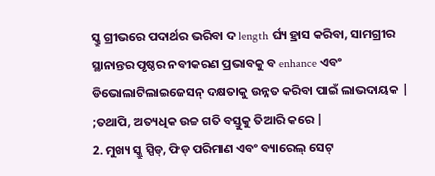ସ୍କ୍ରୁ ଗ୍ରୀଭରେ ପଦାର୍ଥର ଭରିବା ଦ length ର୍ଘ୍ୟ ହ୍ରାସ କରିବା, ସାମଗ୍ରୀର ସ୍ଥାନାନ୍ତର ପୃଷ୍ଠର ନବୀକରଣ ପ୍ରଭାବକୁ ବ enhance ଏବଂ ଡିଭୋଲାଟିଲାଇଜେସନ୍ ଦକ୍ଷତାକୁ ଉନ୍ନତ କରିବା ପାଇଁ ଲାଭଦାୟକ | ;ତଥାପି, ଅତ୍ୟଧିକ ଉଚ୍ଚ ଗତି ବସ୍ତୁକୁ ତିଆରି କରେ |
2. ମୁଖ୍ୟ ସ୍କ୍ରୁ ସ୍ପିଡ୍, ଫିଡ୍ ପରିମାଣ ଏବଂ ବ୍ୟାରେଲ୍ ସେଟ୍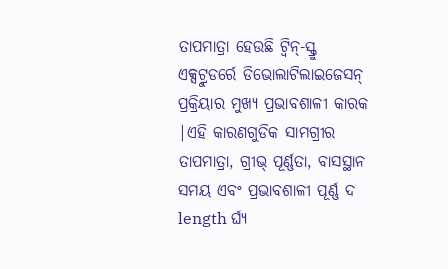ତାପମାତ୍ରା ହେଉଛି ଟ୍ୱିନ୍-ସ୍କ୍ରୁ ଏକ୍ସଟ୍ରୁଡର୍ରେ ଡିଭୋଲାଟିଲାଇଜେସନ୍ ପ୍ରକ୍ରିୟାର ମୁଖ୍ୟ ପ୍ରଭାବଶାଳୀ କାରକ |ଏହି କାରଣଗୁଡିକ ସାମଗ୍ରୀର ତାପମାତ୍ରା, ଗ୍ରୀଭ୍ ପୂର୍ଣ୍ଣତା, ବାସସ୍ଥାନ ସମୟ ଏବଂ ପ୍ରଭାବଶାଳୀ ପୂର୍ଣ୍ଣ ଦ length ର୍ଘ୍ୟ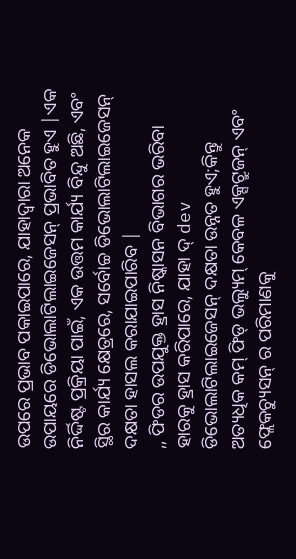ଉପରେ ପ୍ରଭାବ ପକାଇପାରେ, ଯାହାଦ୍ୱାରା ଅନେକ ଉପାୟରେ ଡିଭୋଲାଟିଲାଇଜେସନ୍ ପ୍ରଭାବିତ ହୁଏ |ଏକ ନିର୍ଦ୍ଦିଷ୍ଟ ପ୍ରକ୍ରିୟା ପାଇଁ, ଏକ ଉତ୍ତମ କାର୍ଯ୍ୟ ବିନ୍ଦୁ ଅଛି, ଏବଂ ସ୍ଥିର କାର୍ଯ୍ୟ କ୍ଷେତ୍ରରେ, ସର୍ବୋଚ୍ଚ ଡିଭୋଲାଟିଲାଇଜେସନ୍ ଦକ୍ଷତା ହାସଲ କରାଯାଇପାରିବ |
,, ଫିଡର ଉପଯୁକ୍ତ ହ୍ରାସ ନିଷ୍କାସନ ବିଭାଗର ଭରିବା ହାରକୁ ହ୍ରାସ କରିପାରେ, ଯାହା ଦ୍ dev ଡିଭୋଲାଟିଲାଇଜେସନ୍ ଦକ୍ଷତା ଉନ୍ନତ ହୁଏ;କିନ୍ତୁ ଅତ୍ୟଧିକ କମ୍ ଫିଡ୍ ଭଲ୍ୟୁମ୍ କେବଳ ଏକ୍ସଟ୍ରୁଜନ୍ ଏବଂ ଫ୍ଲେକଚ୍ୟୁସନ୍ ର ପରିମାଣକୁ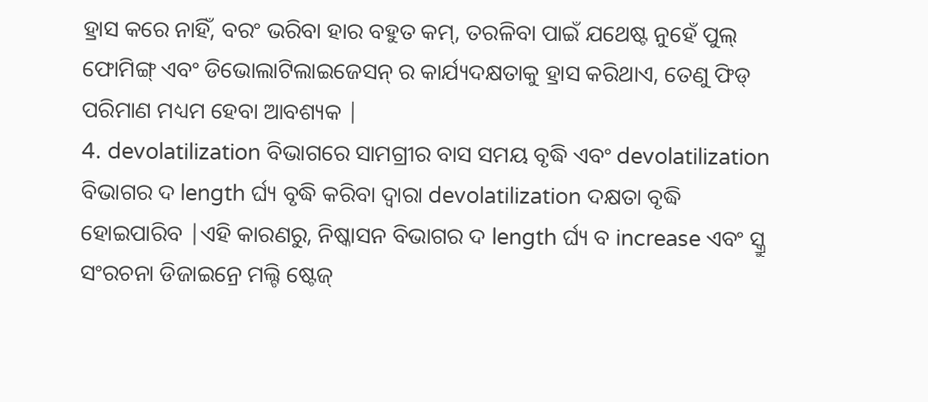ହ୍ରାସ କରେ ନାହିଁ, ବରଂ ଭରିବା ହାର ବହୁତ କମ୍, ତରଳିବା ପାଇଁ ଯଥେଷ୍ଟ ନୁହେଁ ପୁଲ୍ ଫୋମିଙ୍ଗ୍ ଏବଂ ଡିଭୋଲାଟିଲାଇଜେସନ୍ ର କାର୍ଯ୍ୟଦକ୍ଷତାକୁ ହ୍ରାସ କରିଥାଏ, ତେଣୁ ଫିଡ୍ ପରିମାଣ ମଧ୍ୟମ ହେବା ଆବଶ୍ୟକ |
4. devolatilization ବିଭାଗରେ ସାମଗ୍ରୀର ବାସ ସମୟ ବୃଦ୍ଧି ଏବଂ devolatilization ବିଭାଗର ଦ length ର୍ଘ୍ୟ ବୃଦ୍ଧି କରିବା ଦ୍ୱାରା devolatilization ଦକ୍ଷତା ବୃଦ୍ଧି ହୋଇପାରିବ |ଏହି କାରଣରୁ, ନିଷ୍କାସନ ବିଭାଗର ଦ length ର୍ଘ୍ୟ ବ increase ଏବଂ ସ୍କ୍ରୁ ସଂରଚନା ଡିଜାଇନ୍ରେ ମଲ୍ଟି ଷ୍ଟେଜ୍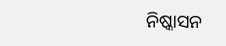ନିଷ୍କାସନ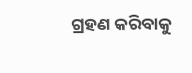ଗ୍ରହଣ କରିବାକୁ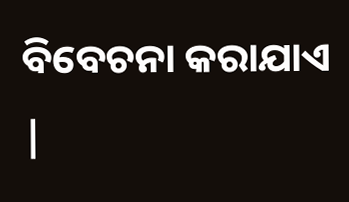ବିବେଚନା କରାଯାଏ |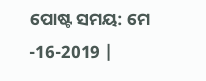ପୋଷ୍ଟ ସମୟ: ମେ -16-2019 |